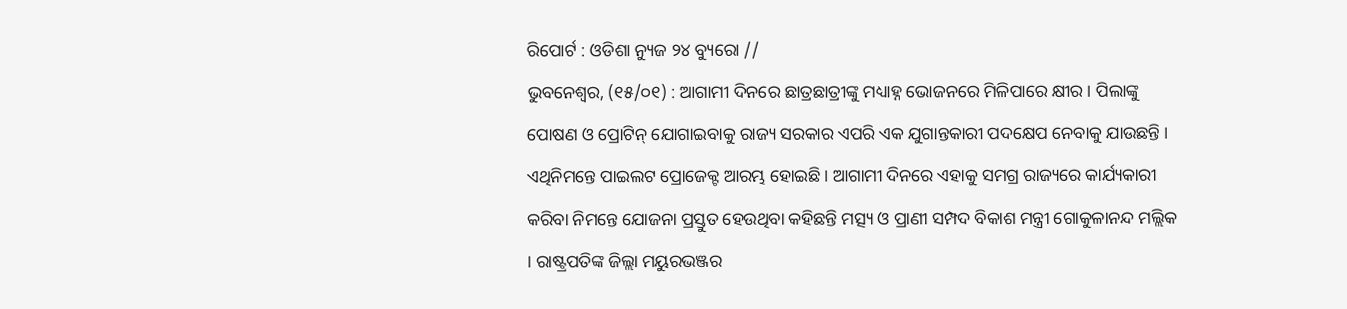ରିପୋର୍ଟ : ଓଡିଶା ନ୍ୟୁଜ ୨୪ ବ୍ୟୁରୋ //
ଭୁବନେଶ୍ୱର, (୧୫/୦୧) : ଆଗାମୀ ଦିନରେ ଛାତ୍ରଛାତ୍ରୀଙ୍କୁ ମଧ୍ୟାହ୍ନ ଭୋଜନରେ ମିଳିପାରେ କ୍ଷୀର । ପିଲାଙ୍କୁ ପୋଷଣ ଓ ପ୍ରୋଟିନ୍ ଯୋଗାଇବାକୁ ରାଜ୍ୟ ସରକାର ଏପରି ଏକ ଯୁଗାନ୍ତକାରୀ ପଦକ୍ଷେପ ନେବାକୁ ଯାଉଛନ୍ତି ।
ଏଥିନିମନ୍ତେ ପାଇଲଟ ପ୍ରୋଜେକ୍ଟ ଆରମ୍ଭ ହୋଇଛି । ଆଗାମୀ ଦିନରେ ଏହାକୁ ସମଗ୍ର ରାଜ୍ୟରେ କାର୍ଯ୍ୟକାରୀ କରିବା ନିମନ୍ତେ ଯୋଜନା ପ୍ରସ୍ତୁତ ହେଉଥିବା କହିଛନ୍ତି ମତ୍ସ୍ୟ ଓ ପ୍ରାଣୀ ସମ୍ପଦ ବିକାଶ ମନ୍ତ୍ରୀ ଗୋକୁଳାନନ୍ଦ ମଲ୍ଲିକ । ରାଷ୍ଟ୍ରପତିଙ୍କ ଜିଲ୍ଲା ମୟୁରଭଞ୍ଜର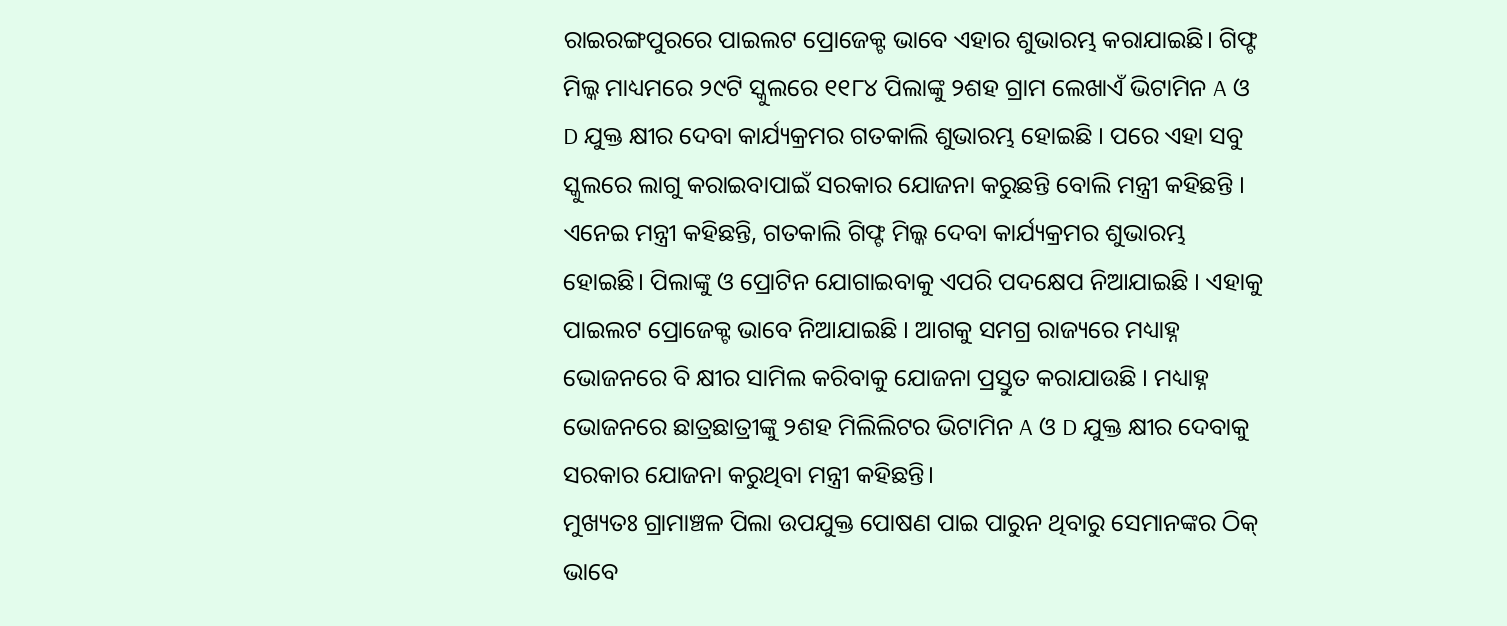ରାଇରଙ୍ଗପୁରରେ ପାଇଲଟ ପ୍ରୋଜେକ୍ଟ ଭାବେ ଏହାର ଶୁଭାରମ୍ଭ କରାଯାଇଛି। ଗିଫ୍ଟ ମିଲ୍କ ମାଧ୍ୟମରେ ୨୯ଟି ସ୍କୁଲରେ ୧୧୮୪ ପିଲାଙ୍କୁ ୨ଶହ ଗ୍ରାମ ଲେଖାଏଁ ଭିଟାମିନ A ଓ D ଯୁକ୍ତ କ୍ଷୀର ଦେବା କାର୍ଯ୍ୟକ୍ରମର ଗତକାଲି ଶୁଭାରମ୍ଭ ହୋଇଛି । ପରେ ଏହା ସବୁ ସ୍କୁଲରେ ଲାଗୁ କରାଇବାପାଇଁ ସରକାର ଯୋଜନା କରୁଛନ୍ତି ବୋଲି ମନ୍ତ୍ରୀ କହିଛନ୍ତି ।
ଏନେଇ ମନ୍ତ୍ରୀ କହିଛନ୍ତି, ଗତକାଲି ଗିଫ୍ଟ ମିଲ୍କ ଦେବା କାର୍ଯ୍ୟକ୍ରମର ଶୁଭାରମ୍ଭ ହୋଇଛି। ପିଲାଙ୍କୁ ଓ ପ୍ରୋଟିନ ଯୋଗାଇବାକୁ ଏପରି ପଦକ୍ଷେପ ନିଆଯାଇଛି । ଏହାକୁ ପାଇଲଟ ପ୍ରୋଜେକ୍ଟ ଭାବେ ନିଆଯାଇଛି । ଆଗକୁ ସମଗ୍ର ରାଜ୍ୟରେ ମଧ୍ୟାହ୍ନ ଭୋଜନରେ ବି କ୍ଷୀର ସାମିଲ କରିବାକୁ ଯୋଜନା ପ୍ରସ୍ତୁତ କରାଯାଉଛି । ମଧ୍ୟାହ୍ନ ଭୋଜନରେ ଛାତ୍ରଛାତ୍ରୀଙ୍କୁ ୨ଶହ ମିଲିଲିଟର ଭିଟାମିନ A ଓ D ଯୁକ୍ତ କ୍ଷୀର ଦେବାକୁ ସରକାର ଯୋଜନା କରୁଥିବା ମନ୍ତ୍ରୀ କହିଛନ୍ତି।
ମୁଖ୍ୟତଃ ଗ୍ରାମାଞ୍ଚଳ ପିଲା ଉପଯୁକ୍ତ ପୋଷଣ ପାଇ ପାରୁନ ଥିବାରୁ ସେମାନଙ୍କର ଠିକ୍ ଭାବେ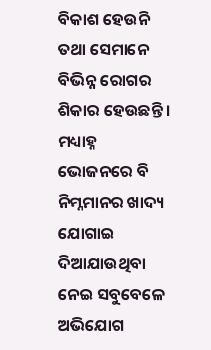ବିକାଶ ହେଉନି ତଥା ସେମାନେ ବିଭିନ୍ନ ରୋଗର ଶିକାର ହେଉଛନ୍ତି । ମଧ୍ୟାହ୍ନ ଭୋଜନରେ ବି ନିମ୍ନମାନର ଖାଦ୍ୟ ଯୋଗାଇ ଦିଆଯାଉଥିବା ନେଇ ସବୁବେଳେ ଅଭିଯୋଗ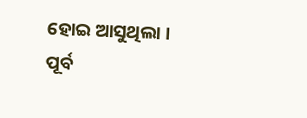ହୋଇ ଆସୁଥିଲା । ପୂର୍ବ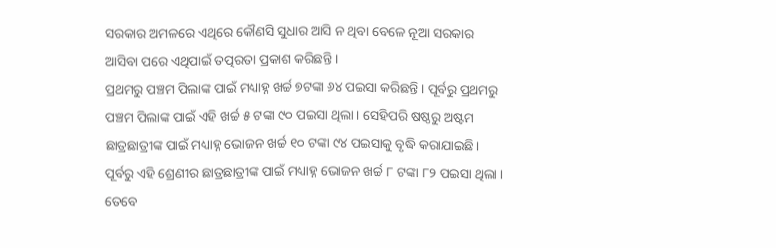ସରକାର ଅମଳରେ ଏଥିରେ କୌଣସି ସୁଧାର ଆସି ନ ଥିବା ବେଳେ ନୂଆ ସରକାର ଆସିବା ପରେ ଏଥିପାଇଁ ତତ୍ପରତା ପ୍ରକାଶ କରିଛନ୍ତି ।
ପ୍ରଥମରୁ ପଞ୍ଚମ ପିଲାଙ୍କ ପାଇଁ ମଧ୍ୟାହ୍ନ ଖର୍ଚ୍ଚ ୭ଟଙ୍କା ୬୪ ପଇସା କରିଛନ୍ତି । ପୂର୍ବରୁ ପ୍ରଥମରୁ ପଞ୍ଚମ ପିଲାଙ୍କ ପାଇଁ ଏହି ଖର୍ଚ୍ଚ ୫ ଟଙ୍କା ୯୦ ପଇସା ଥିଲା। ସେହିପରି ଷଷ୍ଠରୁ ଅଷ୍ଟମ ଛାତ୍ରଛାତ୍ରୀଙ୍କ ପାଇଁ ମଧ୍ୟାହ୍ନ ଭୋଜନ ଖର୍ଚ୍ଚ ୧୦ ଟଙ୍କା ୯୪ ପଇସାକୁ ବୃଦ୍ଧି କରାଯାଇଛି। ପୂର୍ବରୁ ଏହି ଶ୍ରେଣୀର ଛାତ୍ରଛାତ୍ରୀଙ୍କ ପାଇଁ ମଧ୍ୟାହ୍ନ ଭୋଜନ ଖର୍ଚ୍ଚ ୮ ଟଙ୍କା ୮୨ ପଇସା ଥିଲା । ତେବେ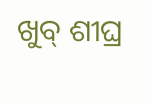ଖୁବ୍ ଶୀଘ୍ର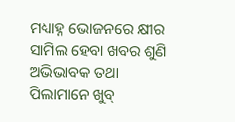ମଧ୍ୟାହ୍ନ ଭୋଜନରେ କ୍ଷୀର ସାମିଲ ହେବା ଖବର ଶୁଣି ଅଭିଭାବକ ତଥା ପିଲାମାନେ ଖୁବ୍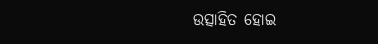ଉତ୍ସାହିତ ହୋଇ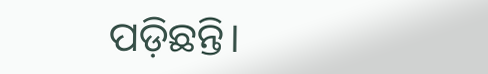ପଡ଼ିଛନ୍ତି।